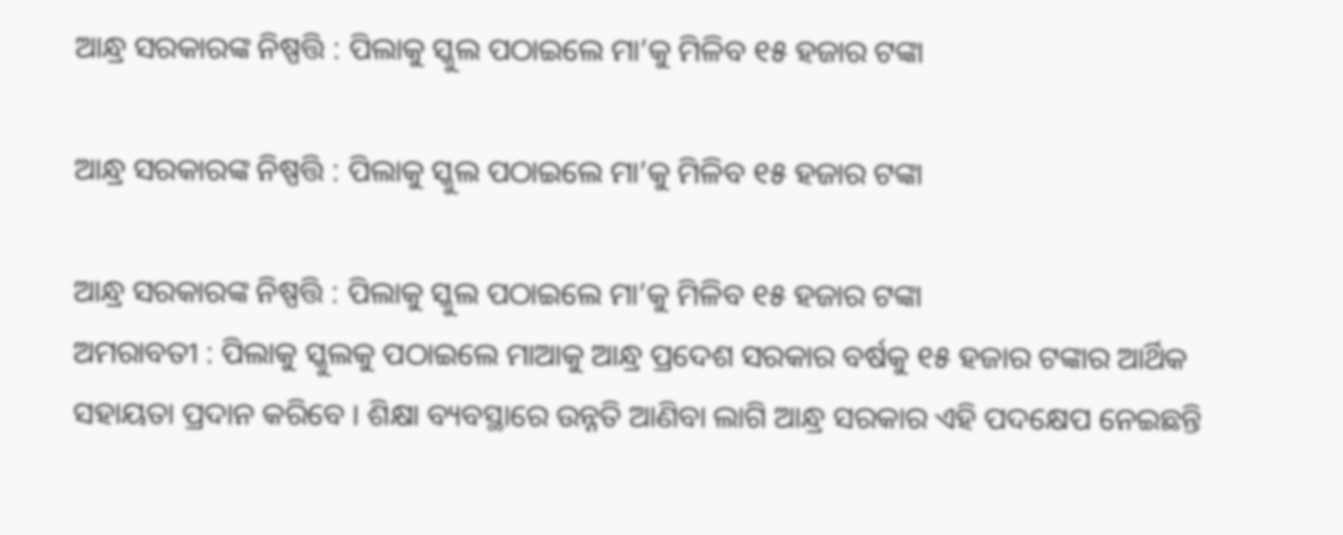ଆନ୍ଧ୍ର ସରକାରଙ୍କ ନିଷ୍ପତ୍ତି : ପିଲାକୁ ସ୍କୁଲ ପଠାଇଲେ ମା’କୁ ମିଳିବ ୧୫ ହଜାର ଟଙ୍କା

ଆନ୍ଧ୍ର ସରକାରଙ୍କ ନିଷ୍ପତ୍ତି : ପିଲାକୁ ସ୍କୁଲ ପଠାଇଲେ ମା’କୁ ମିଳିବ ୧୫ ହଜାର ଟଙ୍କା

ଆନ୍ଧ୍ର ସରକାରଙ୍କ ନିଷ୍ପତ୍ତି : ପିଲାକୁ ସ୍କୁଲ ପଠାଇଲେ ମା’କୁ ମିଳିବ ୧୫ ହଜାର ଟଙ୍କା
ଅମରାବତୀ : ପିଲାକୁ ସ୍କୁଲକୁ ପଠାଇଲେ ମାଆକୁ ଆନ୍ଧ୍ର ପ୍ରଦେଶ ସରକାର ବର୍ଷକୁ ୧୫ ହଜାର ଟଙ୍କାର ଆର୍ଥିକ ସହାୟତା ପ୍ରଦାନ କରିବେ । ଶିକ୍ଷା ବ୍ୟବସ୍ଥାରେ ଉନ୍ନତି ଆଣିବା ଲାଗି ଆନ୍ଧ୍ର ସରକାର ଏହି ପଦକ୍ଷେପ ନେଇଛନ୍ତି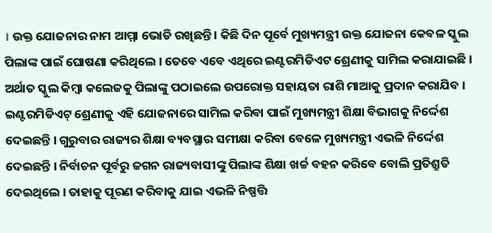। ଉକ୍ତ ଯୋଜନାର ନାମ ଆମ୍ମା ଭୋଡି ରଖିଛନ୍ତି । କିଛି ଦିନ ପୂର୍ବେ ମୁଖ୍ୟମନ୍ତ୍ରୀ ଉକ୍ତ ଯୋଜନା କେବଳ ସ୍କୁଲ ପିଲାଙ୍କ ପାଇଁ ଘୋଷଣା କରିଥିଲେ । ତେବେ ଏବେ ଏଥିରେ ଇଣ୍ଟରମିଡିଏଟ ଶ୍ରେଣୀକୁ ସାମିଲ କରାଯାଇଛି । ଅର୍ଥାତ ସ୍କୁଲ କିମ୍ବା କଲେଜକୁ ପିଲାଙ୍କୁ ପଠାଇଲେ ଉପରୋକ୍ତ ସହାୟତା ରାଶି ମାଆକୁ ପ୍ରଦାନ କରାଯିବ । ଇଣ୍ଟରମିଡିଏଟ୍ ଶ୍ରେଣୀକୁ ଏହି ଯୋଜନାରେ ସାମିଲ କରିବା ପାଇଁ ମୁଖ୍ୟମନ୍ତ୍ରୀ ଶିକ୍ଷା ବିଭାଗକୁ ନିର୍ଦ୍ଦେଶ ଦେଇଛନ୍ତି । ଗୁରୁବାର ରାଜ୍ୟର ଶିକ୍ଷା ବ୍ୟବସ୍ଥାର ସମୀକ୍ଷା କରିବା ବେଳେ ମୁଖ୍ୟମନ୍ତ୍ରୀ ଏଭଳି ନିର୍ଦ୍ଦେଶ ଦେଇଛନ୍ତି । ନିର୍ବାଚନ ପୂର୍ବରୁ ଜଗନ ରାଜ୍ୟବାସୀଙ୍କୁ ପିଲାଙ୍କ ଶିକ୍ଷା ଖର୍ଚ୍ଚ ବହନ କରିବେ ବୋଲି ପ୍ରତିଶ୍ରୁତି ଦେଇଥିଲେ । ତାହାକୁ ପୂରଣ କରିବାକୁ ଯାଇ ଏଭଳି ନିଷ୍ପତ୍ତି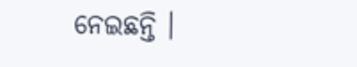ନେଇଛନ୍ତି ।